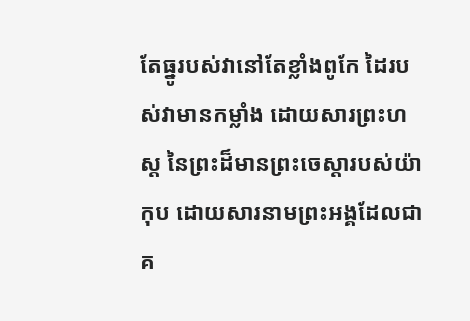តែធ្នូរបស់វានៅតែខ្លាំងពូកែ ដៃរបស់វាមានកម្លាំង ដោយសារព្រះហស្ត នៃព្រះដ៏មានព្រះចេស្តារបស់យ៉ាកុប ដោយសារនាមព្រះអង្គដែលជាគ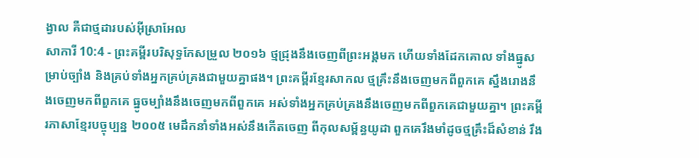ង្វាល គឺជាថ្មដារបស់អ៊ីស្រាអែល
សាការី 10:4 - ព្រះគម្ពីរបរិសុទ្ធកែសម្រួល ២០១៦ ថ្មជ្រុងនឹងចេញពីព្រះអង្គមក ហើយទាំងដែកគោល ទាំងធ្នូសម្រាប់ច្បាំង និងគ្រប់ទាំងអ្នកគ្រប់គ្រងជាមួយគ្នាផង។ ព្រះគម្ពីរខ្មែរសាកល ថ្មគ្រឹះនឹងចេញមកពីពួកគេ ស្នឹងរោងនឹងចេញមកពីពួកគេ ធ្នូចម្បាំងនឹងចេញមកពីពួកគេ អស់ទាំងអ្នកគ្រប់គ្រងនឹងចេញមកពីពួកគេជាមួយគ្នា។ ព្រះគម្ពីរភាសាខ្មែរបច្ចុប្បន្ន ២០០៥ មេដឹកនាំទាំងអស់នឹងកើតចេញ ពីកុលសម្ព័ន្ធយូដា ពួកគេរឹងមាំដូចថ្មគ្រឹះដ៏សំខាន់ រឹង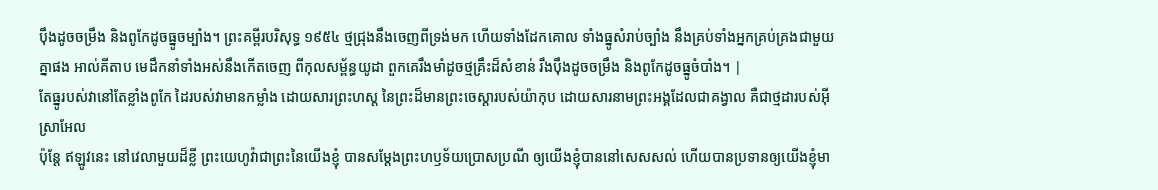ប៉ឹងដូចចម្រឹង និងពូកែដូចធ្នូចម្បាំង។ ព្រះគម្ពីរបរិសុទ្ធ ១៩៥៤ ថ្មជ្រុងនឹងចេញពីទ្រង់មក ហើយទាំងដែកគោល ទាំងធ្នូសំរាប់ច្បាំង នឹងគ្រប់ទាំងអ្នកគ្រប់គ្រងជាមួយគ្នាផង អាល់គីតាប មេដឹកនាំទាំងអស់នឹងកើតចេញ ពីកុលសម្ព័ន្ធយូដា ពួកគេរឹងមាំដូចថ្មគ្រឹះដ៏សំខាន់ រឹងប៉ឹងដូចចម្រឹង និងពូកែដូចធ្នូចំបាំង។ |
តែធ្នូរបស់វានៅតែខ្លាំងពូកែ ដៃរបស់វាមានកម្លាំង ដោយសារព្រះហស្ត នៃព្រះដ៏មានព្រះចេស្តារបស់យ៉ាកុប ដោយសារនាមព្រះអង្គដែលជាគង្វាល គឺជាថ្មដារបស់អ៊ីស្រាអែល
ប៉ុន្ដែ ឥឡូវនេះ នៅវេលាមួយដ៏ខ្លី ព្រះយេហូវ៉ាជាព្រះនៃយើងខ្ញុំ បានសម្ដែងព្រះហឫទ័យប្រោសប្រណី ឲ្យយើងខ្ញុំបាននៅសេសសល់ ហើយបានប្រទានឲ្យយើងខ្ញុំមា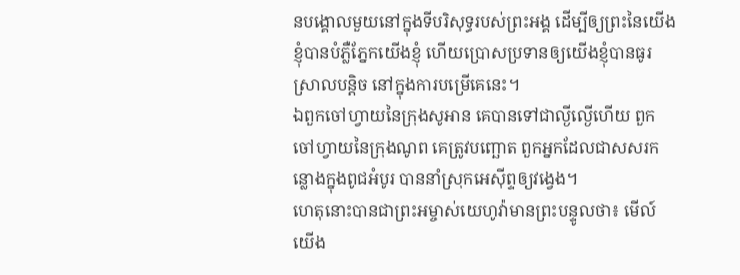នបង្គោលមួយនៅក្នុងទីបរិសុទ្ធរបស់ព្រះអង្គ ដើម្បីឲ្យព្រះនៃយើងខ្ញុំបានបំភ្លឺភ្នែកយើងខ្ញុំ ហើយប្រោសប្រទានឲ្យយើងខ្ញុំបានធូរស្រាលបន្តិច នៅក្នុងការបម្រើគេនេះ។
ឯពួកចៅហ្វាយនៃក្រុងសូអាន គេបានទៅជាល្ងីល្ងើហើយ ពួកចៅហ្វាយនៃក្រុងណូព គេត្រូវបញ្ឆោត ពួកអ្នកដែលជាសសរកន្លោងក្នុងពូជអំបូរ បាននាំស្រុកអេស៊ីព្ទឲ្យវង្វេង។
ហេតុនោះបានជាព្រះអម្ចាស់យេហូវ៉ាមានព្រះបន្ទូលថា៖ មើល៍ យើង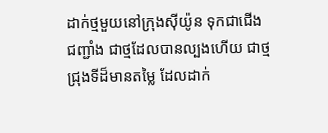ដាក់ថ្មមួយនៅក្រុងស៊ីយ៉ូន ទុកជាជើងជញ្ជាំង ជាថ្មដែលបានល្បងហើយ ជាថ្មជ្រុងទីដ៏មានតម្លៃ ដែលដាក់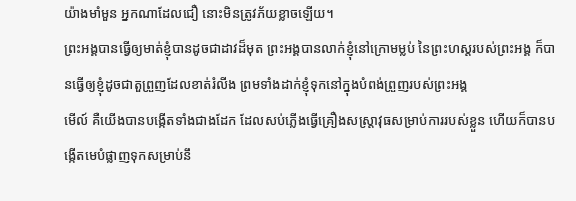យ៉ាងមាំមួន អ្នកណាដែលជឿ នោះមិនត្រូវភ័យខ្លាចឡើយ។
ព្រះអង្គបានធ្វើឲ្យមាត់ខ្ញុំបានដូចជាដាវដ៏មុត ព្រះអង្គបានលាក់ខ្ញុំនៅក្រោមម្លប់ នៃព្រះហស្តរបស់ព្រះអង្គ ក៏បានធ្វើឲ្យខ្ញុំដូចជាតួព្រួញដែលខាត់រំលីង ព្រមទាំងដាក់ខ្ញុំទុកនៅក្នុងបំពង់ព្រួញរបស់ព្រះអង្គ
មើល៍ គឺយើងបានបង្កើតទាំងជាងដែក ដែលសប់ភ្លើងធ្វើគ្រឿងសស្ត្រាវុធសម្រាប់ការរបស់ខ្លួន ហើយក៏បានបង្កើតមេបំផ្លាញទុកសម្រាប់នឹ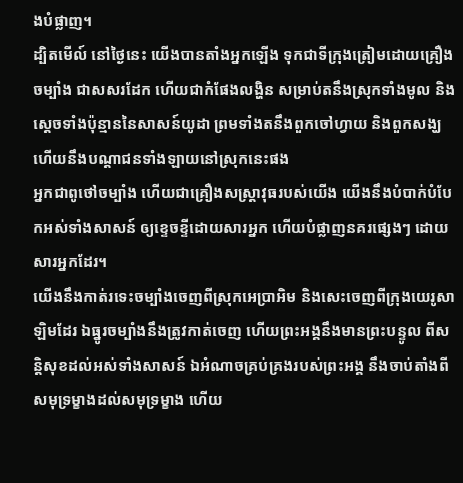ងបំផ្លាញ។
ដ្បិតមើល៍ នៅថ្ងៃនេះ យើងបានតាំងអ្នកឡើង ទុកជាទីក្រុងត្រៀមដោយគ្រឿងចម្បាំង ជាសសរដែក ហើយជាកំផែងលង្ហិន សម្រាប់តនឹងស្រុកទាំងមូល និងស្តេចទាំងប៉ុន្មាននៃសាសន៍យូដា ព្រមទាំងតនឹងពួកចៅហ្វាយ និងពួកសង្ឃ ហើយនឹងបណ្ដាជនទាំងឡាយនៅស្រុកនេះផង
អ្នកជាពូថៅចម្បាំង ហើយជាគ្រឿងសស្ត្រាវុធរបស់យើង យើងនឹងបំបាក់បំបែកអស់ទាំងសាសន៍ ឲ្យខ្ទេចខ្ទីដោយសារអ្នក ហើយបំផ្លាញនគរផ្សេងៗ ដោយសារអ្នកដែរ។
យើងនឹងកាត់រទេះចម្បាំងចេញពីស្រុកអេប្រាអិម និងសេះចេញពីក្រុងយេរូសាឡិមដែរ ឯធ្នូរចម្បាំងនឹងត្រូវកាត់ចេញ ហើយព្រះអង្គនឹងមានព្រះបន្ទូល ពីសន្តិសុខដល់អស់ទាំងសាសន៍ ឯអំណាចគ្រប់គ្រងរបស់ព្រះអង្គ នឹងចាប់តាំងពីសមុទ្រម្ខាងដល់សមុទ្រម្ខាង ហើយ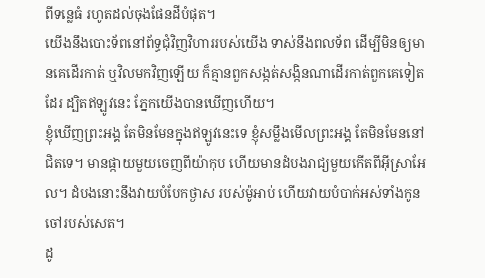ពីទន្លេធំ រហូតដល់ចុងផែនដីបំផុត។
យើងនឹងបោះទ័ពនៅព័ទ្ធជុំវិញវិហាររបស់យើង ទាស់នឹងពលទ័ព ដើម្បីមិនឲ្យមានគេដើរកាត់ ឬវិលមកវិញឡើយ ក៏គ្មានពួកសង្កត់សង្កិនណាដើរកាត់ពួកគេទៀតដែរ ដ្បិតឥឡូវនេះ ភ្នែកយើងបានឃើញហើយ។
ខ្ញុំឃើញព្រះអង្គ តែមិនមែនក្នុងឥឡូវនេះទេ ខ្ញុំសម្លឹងមើលព្រះអង្គ តែមិនមែននៅជិតទេ។ មានផ្កាយមួយចេញពីយ៉ាកុប ហើយមានដំបងរាជ្យមួយកើតពីអ៊ីស្រាអែល។ ដំបងនោះនឹងវាយបំបែកថ្ងាស របស់ម៉ូអាប់ ហើយវាយបំបាក់អស់ទាំងកូនចៅរបស់សេត។
ដូ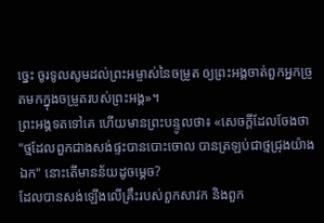ច្នេះ ចូរទូលសូមដល់ព្រះអម្ចាស់នៃចម្រូត ឲ្យព្រះអង្គចាត់ពួកអ្នកច្រូតមកក្នុងចម្រូតរបស់ព្រះអង្គ»។
ព្រះអង្គទតទៅគេ ហើយមានព្រះបន្ទូលថា៖ «សេចក្តីដែលចែងថា "ថ្មដែលពួកជាងសង់ផ្ទះបានបោះចោល បានត្រឡប់ជាថ្មជ្រុងយ៉ាងឯក" នោះតើមានន័យដូចម្តេច?
ដែលបានសង់ឡើងលើគ្រឹះរបស់ពួកសាវក និងពួក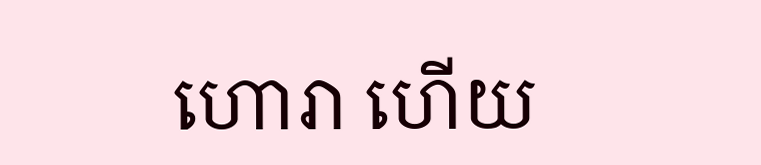ហោរា ហើយ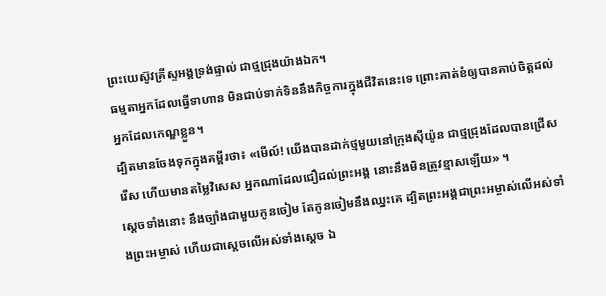ព្រះយេស៊ូវគ្រីស្ទអង្គទ្រង់ផ្ទាល់ ជាថ្មជ្រុងយ៉ាងឯក។
ធម្មតាអ្នកដែលធ្វើទាហាន មិនជាប់ទាក់ទិននឹងកិច្ចការក្នុងជីវិតនេះទេ ព្រោះគាត់ខំឲ្យបានគាប់ចិត្តដល់អ្នកដែលកេណ្ឌខ្លួន។
ដ្បិតមានចែងទុកក្នុងគម្ពីរថា៖ «មើល៍! យើងបានដាក់ថ្មមួយនៅក្រុងស៊ីយ៉ូន ជាថ្មជ្រុងដែលបានជ្រើសរើស ហើយមានតម្លៃវិសេស អ្នកណាដែលជឿដល់ព្រះអង្គ នោះនឹងមិនត្រូវខ្មាសឡើយ» ។
ស្ដេចទាំងនោះ នឹងច្បាំងជាមួយកូនចៀម តែកូនចៀមនឹងឈ្នះគេ ដ្បិតព្រះអង្គជាព្រះអម្ចាស់លើអស់ទាំងព្រះអម្ចាស់ ហើយជាស្តេចលើអស់ទាំងស្តេច ឯ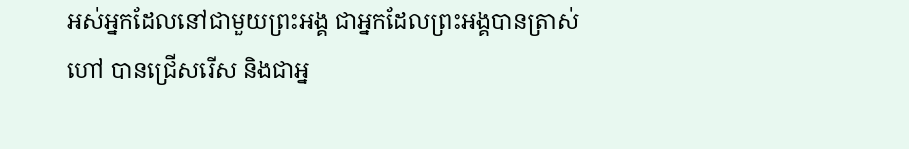អស់អ្នកដែលនៅជាមួយព្រះអង្គ ជាអ្នកដែលព្រះអង្គបានត្រាស់ហៅ បានជ្រើសរើស និងជាអ្ន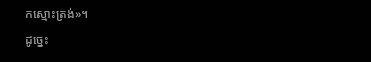កស្មោះត្រង់»។
ដូច្នេះ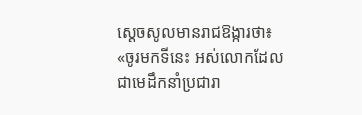ស្ដេចសូលមានរាជឱង្ការថា៖ «ចូរមកទីនេះ អស់លោកដែលជាមេដឹកនាំប្រជារា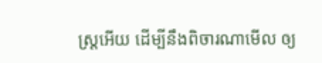ស្ត្រអើយ ដើម្បីនឹងពិចារណាមើល ឲ្យ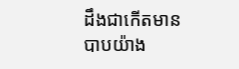ដឹងជាកើតមានបាបយ៉ាង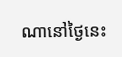ណានៅថ្ងៃនេះ